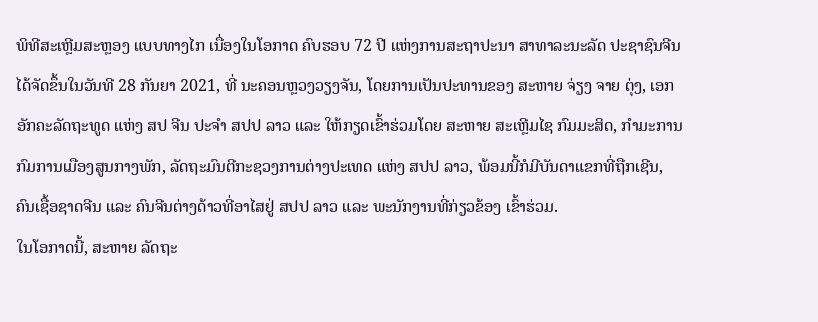ພິທີສະເຫຼີມສະຫຼອງ ແບບທາງໄກ ເນື່ອງໃນໂອກາດ ຄົບຮອບ 72 ປີ ແຫ່ງການສະຖາປະນາ ສາທາລະນະລັດ ປະຊາຊົນຈີນ ໄດ້ຈັດຂຶ້ນໃນວັນທີ 28 ກັນຍາ 2021, ທີ່ ນະຄອນຫຼວງວຽງຈັນ, ໂດຍການເປັນປະທານຂອງ ສະຫາຍ ຈ່ຽງ ຈາຍ ຕຸ່ງ, ເອກອັກຄະລັດຖະທູດ ແຫ່ງ ສປ ຈີນ ປະຈໍາ ສປປ ລາວ ແລະ ໃຫ້ກຽດເຂົ້າຮ່ວມໂດຍ ສະຫາຍ ສະເຫຼີມໄຊ ກົມມະສິດ, ກໍາມະການກົມການເມືອງສູນກາງພັກ, ລັດຖະມົນຕີກະຊວງການຕ່າງປະເທດ ແຫ່ງ ສປປ ລາວ, ພ້ອມນີ້ກໍມີບັນດາແຂກທີ່ຖືກເຊີນ, ຄົນເຊື້ອຊາດຈີນ ແລະ ຄົນຈີນຕ່າງດ້າວທີ່ອາໄສຢູ່ ສປປ ລາວ ແລະ ພະນັກງານທີ່ກ່ຽວຂ້ອງ ເຂົ້າຮ່ວມ.
ໃນໂອກາດນີ້, ສະຫາຍ ລັດຖະ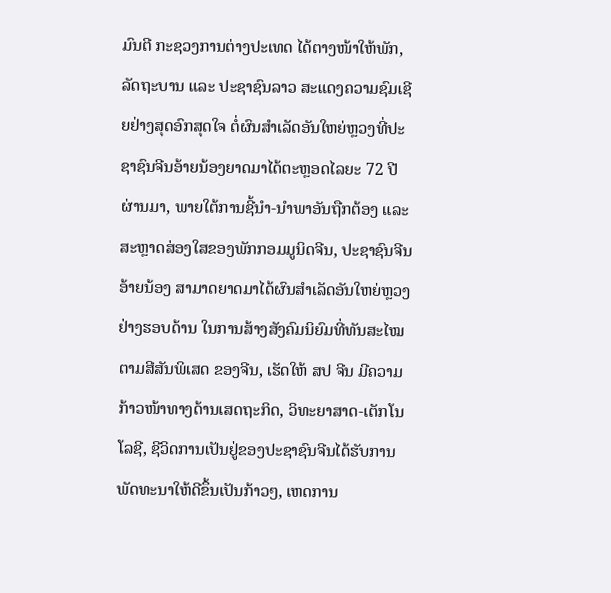ມົນຕີ ກະຊວງການຕ່າງປະເທດ ໄດ້ຕາງໜ້າໃຫ້ພັກ, ລັດຖະບານ ແລະ ປະຊາຊົນລາວ ສະແດງຄວາມຊົມເຊີຍຢ່າງສຸດອົກສຸດໃຈ ຕໍ່ຜົນສໍາເລັດອັນໃຫຍ່ຫຼວງທີ່ປະຊາຊົນຈີນອ້າຍນ້ອງຍາດມາໄດ້ຕະຫຼອດໄລຍະ 72 ປີ ຜ່ານມາ, ພາຍໃຕ້ການຊີ້ນຳ-ນຳພາອັນຖືກຕ້ອງ ແລະ ສະຫຼາດສ່ອງໃສຂອງພັກກອມມູນິດຈີນ, ປະຊາຊົນຈີນອ້າຍນ້ອງ ສາມາດຍາດມາໄດ້ຜົນສຳເລັດອັນໃຫຍ່ຫຼວງຢ່າງຮອບດ້ານ ໃນການສ້າງສັງຄົມນິຍົມທີ່ທັນສະໄໝ ຕາມສີສັນພິເສດ ຂອງຈີນ, ເຮັດໃຫ້ ສປ ຈີນ ມີຄວາມກ້າວໜ້າທາງດ້ານເສດຖະກິດ, ວິທະຍາສາດ-ເຕັກໂນໂລຊີ, ຊີວິດການເປັນຢູ່ຂອງປະຊາຊົນຈີນໄດ້ຮັບການພັດທະນາໃຫ້ດີຂຶ້ນເປັນກ້າວໆ, ເຫດການ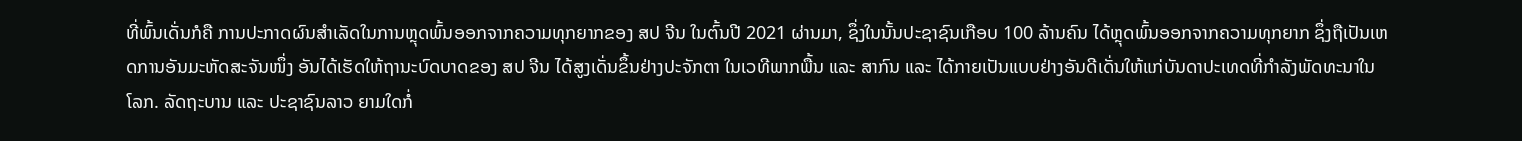ທີ່ພົ້ນເດັ່ນກໍຄື ການປະກາດຜົນສໍາເລັດໃນການຫຼຸດພົ້ນອອກຈາກຄວາມທຸກຍາກຂອງ ສປ ຈີນ ໃນຕົ້ນປີ 2021 ຜ່ານມາ, ຊຶ່ງໃນນັ້ນປະຊາຊົນເກືອບ 100 ລ້ານຄົນ ໄດ້ຫຼຸດພົ້ນອອກຈາກຄວາມທຸກຍາກ ຊຶ່ງຖືເປັນເຫດການອັນມະຫັດສະຈັນໜຶ່ງ ອັນໄດ້ເຮັດໃຫ້ຖານະບົດບາດຂອງ ສປ ຈີນ ໄດ້ສູງເດັ່ນຂຶ້ນຢ່າງປະຈັກຕາ ໃນເວທີພາກພື້ນ ແລະ ສາກົນ ແລະ ໄດ້ກາຍເປັນແບບຢ່າງອັນດີເດັ່ນໃຫ້ແກ່ບັນດາປະເທດທີ່ກຳລັງພັດທະນາໃນໂລກ. ລັດຖະບານ ແລະ ປະຊາຊົນລາວ ຍາມໃດກໍ່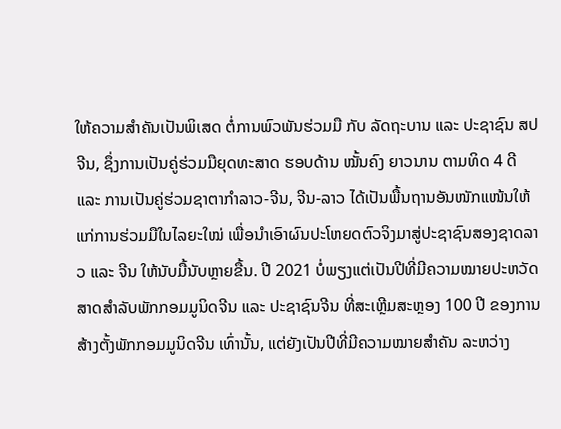ໃຫ້ຄວາມສຳຄັນເປັນພິເສດ ຕໍ່ການພົວພັນຮ່ວມມື ກັບ ລັດຖະບານ ແລະ ປະຊາຊົນ ສປ ຈີນ, ຊຶ່ງການເປັນຄູ່ຮ່ວມມືຍຸດທະສາດ ຮອບດ້ານ ໝັ້ນຄົງ ຍາວນານ ຕາມທິດ 4 ດີ ແລະ ການເປັນຄູ່ຮ່ວມຊາຕາກຳລາວ-ຈີນ, ຈີນ-ລາວ ໄດ້ເປັນພື້ນຖານອັນໜັກແໜ້ນໃຫ້ແກ່ການຮ່ວມມືໃນໄລຍະໃໝ່ ເພື່ອນໍາເອົາຜົນປະໂຫຍດຕົວຈິງມາສູ່ປະຊາຊົນສອງຊາດລາວ ແລະ ຈີນ ໃຫ້ນັບມື້ນັບຫຼາຍຂື້ນ. ປີ 2021 ບໍ່ພຽງແຕ່ເປັນປີທີ່ມີຄວາມໝາຍປະຫວັດສາດສໍາລັບພັກກອມມູນິດຈີນ ແລະ ປະຊາຊົນຈີນ ທີ່ສະເຫຼີມສະຫຼອງ 100 ປີ ຂອງການສ້າງຕັ້ງພັກກອມມູນິດຈີນ ເທົ່ານັ້ນ, ແຕ່ຍັງເປັນປີທີ່ມີຄວາມໝາຍສໍາຄັນ ລະຫວ່າງ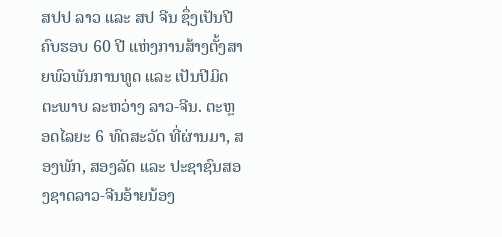ສປປ ລາວ ແລະ ສປ ຈີນ ຊຶ່ງເປັນປີຄົບຮອບ 60 ປີ ແຫ່ງການສ້າງຕັ້ງສາຍພົວພັນການທູດ ແລະ ເປັນປີມິດຕະພາບ ລະຫວ່າງ ລາວ-ຈີນ. ຕະຫຼອດໄລຍະ 6 ທົດສະວັດ ທີ່ຜ່ານມາ, ສອງພັກ, ສອງລັດ ແລະ ປະຊາຊົນສອງຊາດລາວ-ຈີນອ້າຍນ້ອງ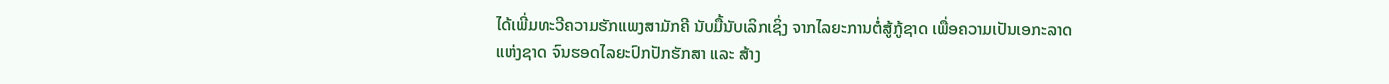ໄດ້ເພີ່ມທະວີຄວາມຮັກແພງສາມັກຄີ ນັບມື້ນັບເລິກເຊິ່ງ ຈາກໄລຍະການຕໍ່ສູ້ກູ້ຊາດ ເພື່ອຄວາມເປັນເອກະລາດແຫ່ງຊາດ ຈົນຮອດໄລຍະປົກປັກຮັກສາ ແລະ ສ້າງ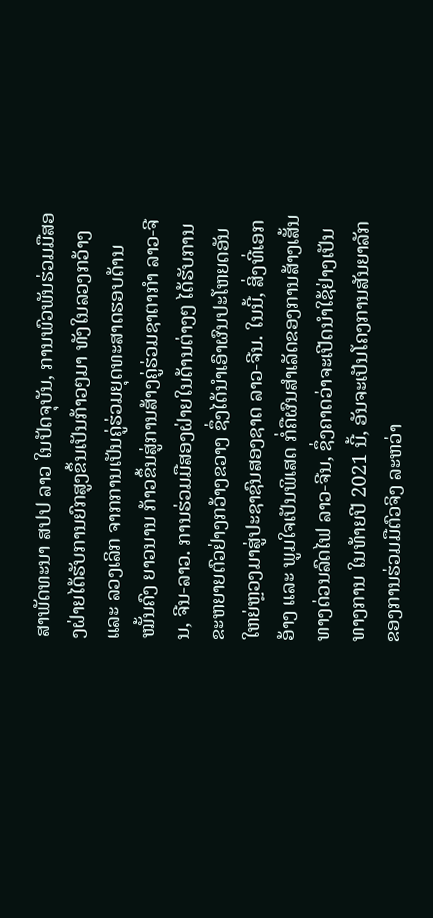ສາພັດທະນາ ສປປ ລາວ ໃນປັດຈຸບັນ, ການພົວພັນຮ່ວມມືສອງຝ່າຍໄດ້ຮັບການຍົກສູງຂຶ້ນເປັນກ້າວໆມາ ທັງໃນລວງກວ້າງ ແລະ ລວງເລິກ ຈາກການເປັນຄູ່ຮ່ວມຍຸດທະສາດຮອບດ້ານ ໝັ້ນຄົງ ຍາວນານ ກ້າວຂຶ້ນສູ່ການສ້າງຄູ່ຮ່ວມຊາຕາກຳ ລາວ-ຈີນ, ຈີນ-ລາວ. ການຮ່ວມມືສອງຝ່າຍໃນດ້ານຕ່າງໆ ໄດ້ຮັບການຂະຫຍາຍຕົວຢ່າງກວ້າງຂວາງ ຊຶ່ງໄດ້ນຳເອົາຜົນປະໂຫຍດອັນໃຫຍ່ຫຼວງມາສູ່ປະຊາຊົນສອງຊາດ ລາວ-ຈີນ. ໃນນີ້, ສິ່ງທີ່ເອກອ້າງ ແລະ ພູມໃຈເປັນພິເສດ ກໍ່ຄືຜົນສໍາເລັດຂອງການສ້າງເສັ້ນທາງດ່ວນລົດໄຟ ລາວ-ຈີນ, ຊຶ່ງຄາດວ່າຈະເປີດນໍາໃຊ້ຢ່າງເປັນທາງການ ໃນທ້າຍປີ 2021 ນີ້, ອັນຈະເປັນໂຄງການສັນຍາລັກຂອງການຮ່ວມມືຕົວຈິງ ລະຫວ່າ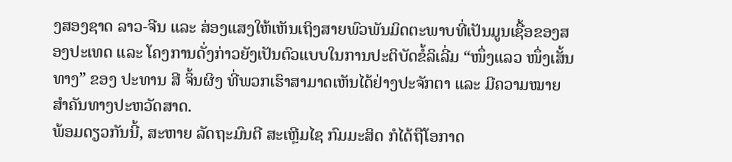ງສອງຊາດ ລາວ-ຈີນ ແລະ ສ່ອງແສງໃຫ້ເຫັນເຖິງສາຍພົວພັນມິດຕະພາບທີ່ເປັນມູນເຊື້ອຂອງສອງປະເທດ ແລະ ໂຄງການດັ່ງກ່າວຍັງເປັນຕົວແບບໃນການປະຕິບັດຂໍ້ລິເລີ່ມ “ໜຶ່ງແລວ ໜຶ່ງເສັ້ນທາງ” ຂອງ ປະທານ ສີ ຈິ້ນຜິງ ທີ່ພວກເຮົາສາມາດເຫັນໄດ້ຢ່າງປະຈັກຕາ ແລະ ມີຄວາມໝາຍສຳຄັນທາງປະຫວັດສາດ.
ພ້ອມດຽວກັນນີ້, ສະຫາຍ ລັດຖະມົນຕີ ສະເຫຼີມໄຊ ກົມມະສິດ ກໍໄດ້ຖືໂອກາດ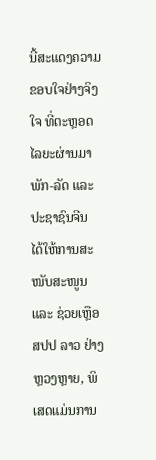ນີ້ສະແດງຄວາມຂອບໃຈຢ່າງຈິງໃຈ ທີ່ຕະຫຼອດໄລຍະຜ່ານມາ ພັກ-ລັດ ແລະ ປະຊາຊົນຈີນ ໄດ້ໃຫ້ການສະໜັບສະໜູນ ແລະ ຊ່ວຍເຫຼືອ ສປປ ລາວ ຢ່າງຫຼວງຫຼາຍ, ພິເສດແມ່ນການ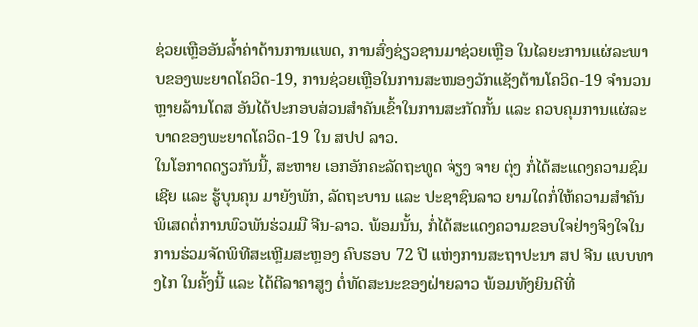ຊ່ວຍເຫຼືອອັນລໍ້າຄ່າດ້ານການແພດ, ການສົ່ງຊ່ຽວຊານມາຊ່ວຍເຫຼືອ ໃນໄລຍະການແຜ່ລະພາບຂອງພະຍາດໂຄວິດ-19, ການຊ່ວຍເຫຼືອໃນການສະໜອງວັກແຊັງຕ້ານໂຄວິດ-19 ຈໍານວນຫຼາຍລ້ານໂດສ ອັນໄດ້ປະກອບສ່ວນສໍາຄັນເຂົ້າໃນການສະກັດກັ້ນ ແລະ ຄວບຄຸມການແຜ່ລະບາດຂອງພະຍາດໂຄວິດ-19 ໃນ ສປປ ລາວ.
ໃນໂອກາດດຽວກັນນີ້, ສະຫາຍ ເອກອັກຄະລັດຖະທູດ ຈ່ຽງ ຈາຍ ຕຸ່ງ ກໍ່ໄດ້ສະແດງຄວາມຊົມເຊີຍ ແລະ ຮູ້ບຸນຄຸນ ມາຍັງພັກ, ລັດຖະບານ ແລະ ປະຊາຊົນລາວ ຍາມໃດກໍ່ໃຫ້ຄວາມສໍາຄັນພິເສດຕໍ່ການພົວພັນຮ່ວມມື ຈີນ-ລາວ. ພ້ອມນັ້ນ, ກໍ່ໄດ້ສະແດງຄວາມຂອບໃຈຢ່າງຈິງໃຈໃນການຮ່ວມຈັດພິທີສະເຫຼີມສະຫຼອງ ຄົບຮອບ 72 ປີ ແຫ່ງການສະຖາປະນາ ສປ ຈີນ ແບບທາງໄກ ໃນຄັ້ງນີ້ ແລະ ໄດ້ຕີລາຄາສູງ ຕໍ່ທັດສະນະຂອງຝ່າຍລາວ ພ້ອມທັງຍິນດີທີ່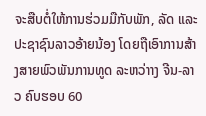ຈະສືບຕໍ່ໃຫ້ການຮ່ວມມືກັບພັກ, ລັດ ແລະ ປະຊາຊົນລາວອ້າຍນ້ອງ ໂດຍຖືເອົາການສ້າງສາຍພົວພັນການທູດ ລະຫວ່າາງ ຈີນ-ລາວ ຄົບຮອບ 60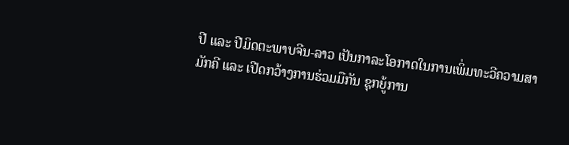ປີ ແລະ ປີມິດຕະພາບຈີນ-ລາວ ເປັນກາລະໂອກາດໃນການເພິ່ມທະວີຄວາມສາມັກຄີ ແລະ ເປີດກວ້າງການຮ່ວມມືກັນ ຊຸກຍູ້ການ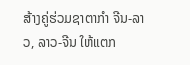ສ້າງຄູ່ຮ່ວມຊາຕາກຳ ຈີນ-ລາວ, ລາວ-ຈີນ ໃຫ້ແຕກ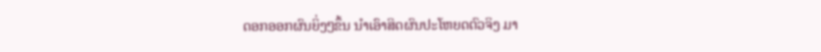ດອກອອກຜົນຍິ່ງໆຂຶ້ນ ນຳເອົາສິດຜົນປະໂຫຍດຕົວຈິງ ມາ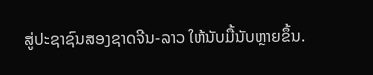ສູ່ປະຊາຊົນສອງຊາດຈີນ-ລາວ ໃຫ້ນັບມື້ນັບຫຼາຍຂຶ້ນ.